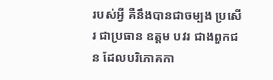របស់អ្វី គឺនឹងបានជាចម្បង ប្រសើរ ជាប្រធាន ឧត្តម បវរ ជាងពួកជន ដែលបរិភោគកា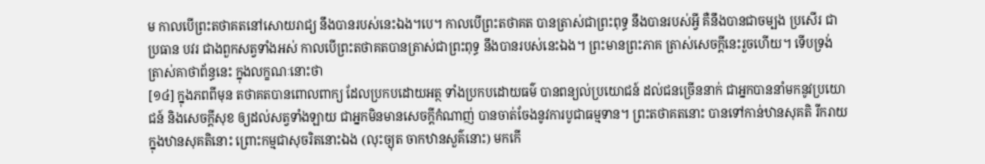ម កាលបើព្រះតថាគតនៅសោយរាជ្យ នឹងបានរបស់នេះឯង។បេ។ កាលបើព្រះតថាគត បានត្រាស់ជាព្រះពុទ្ធ នឹងបានរបស់អ្វី គឺនឹងបានជាចម្បង ប្រសើរ ជាប្រធាន បវរ ជាងពួកសត្វទាំងអស់ កាលបើព្រះតថាគតបានត្រាស់ជាព្រះពុទ្ធ នឹងបានរបស់នេះឯង។ ព្រះមានព្រះភាគ ត្រាស់សេចក្តីនេះរួចហើយ។ ទើបទ្រង់ត្រាស់គាថាព័ន្ធនេះ ក្នុងលក្ខណៈនោះថា
[១៤] ក្នុងភពពីមុន តថាគតបានពោលពាក្យ ដែលប្រកបដោយអត្ថ ទាំងប្រកបដោយធម៌ បានពន្យល់ប្រយោជន៍ ដល់ជនច្រើននាក់ ជាអ្នកបាននាំមកនូវប្រយោជន៍ និងសេចក្តីសុខ ឲ្យដល់សត្វទាំងឡាយ ជាអ្នកមិនមានសេចក្តីកំណាញ់ បានចាត់ចែងនូវការបូជាធម្មទាន។ ព្រះតថាគតនោះ បានទៅកាន់ឋានសុគតិ រីករាយក្នុងឋានសុគតិនោះ ព្រោះកម្មជាសុចរិតនោះឯង (លុះច្យុត ចាកឋានសួគ៌នោះ) មកកើ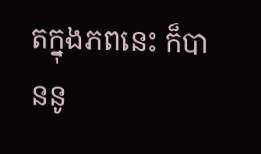តក្នុងភពនេះ ក៏បាននូ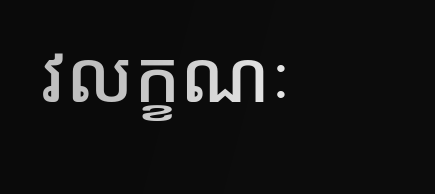វលក្ខណៈ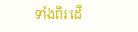ទាំងពីរ ដើ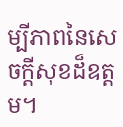ម្បីភាពនៃសេចក្តីសុខដ៏ឧត្តម។